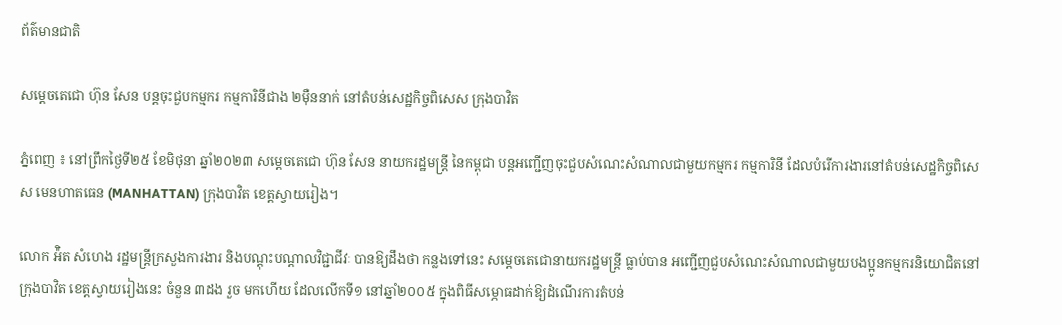ព័ត៌មានជាតិ

សម្តេចតេជោ ហ៊ុន សែន បន្តចុះជួបកម្មករ កម្មការិនីជាង ២ម៉ឺននាក់ នៅតំបន់សេដ្ឋកិច្ចពិសេស ក្រុងបាវិត

ភ្នំពេញ ៖ នៅព្រឹកថ្ងៃទី២៥ ខែមិថុនា ឆ្នាំ២០២៣ សម្តេចតេជោ ហ៊ុន សែន នាយករដ្ឋមន្ត្រី នៃកម្ពុជា បន្តអញ្ជើញចុះជួបសំណេះសំណាលជាមួយកម្មករ កម្មការិនី ដែលបំរើការងារនៅតំបន់សេដ្ឋកិច្ចពិសេស មេនហាតធេន (MANHATTAN) ក្រុងបាវិត ខេត្តស្វាយរៀង។

លោក អ៉ិត សំហេង រដ្ឋមន្ត្រីក្រសួងការងារ និងបណ្តុះបណ្តាលវិជ្ជាជីវៈ បានឱ្យដឹងថា កន្លងទៅនេះ សម្តេចតេជោនាយករដ្ឋមន្ត្រី ធ្លាប់បាន អញ្ជើញជួបសំណេះសំណាលជាមួយបងប្អូនកម្មករនិយោជិតនៅ ក្រុងបាវិត ខេត្តស្វាយរៀងនេះ ចំនួន ៣ដង រួច មកហើយ ដែលលើកទី១ នៅឆ្នាំ២០០៥ ក្នុងពិធីសម្ភោធដាក់ឱ្យដំណើរការតំបន់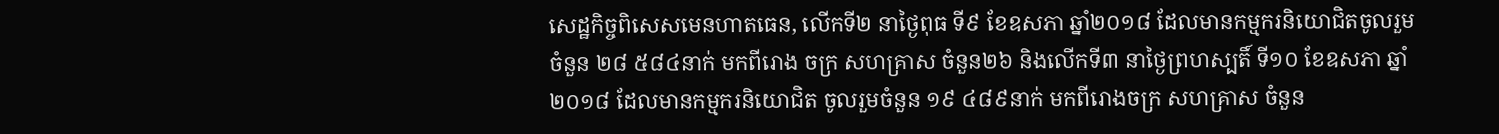សេដ្ឋកិច្ចពិសេសមេនហាតធេន, លើកទី២ នាថ្ងៃពុធ ទី៩ ខែឧសភា ឆ្នាំ២០១៨ ដែលមានកម្មករនិយោជិតចូលរួមចំនួន ២៨ ៥៨៤នាក់ មកពីរោង ចក្រ សហគ្រាស ចំនួន២៦ និងលើកទី៣ នាថៃ្ងព្រហស្បតិ៍ ទី១០ ខែឧសភា ឆ្នាំ២០១៨ ដែលមានកម្មករនិយោជិត ចូលរួមចំនួន ១៩ ៤៨៩នាក់ មកពីរោងចក្រ សហគ្រាស ចំនួន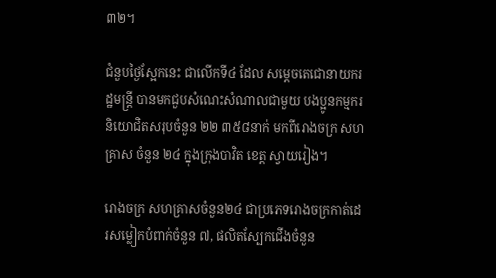៣២។

ជំនួបថ្ងៃស្អែកនេះ ជាលើកទី៤ ដែល សម្តេចតេជោនាយករដ្ឋមន្ត្រី បានមកជួបសំណេះសំណាលជាមួយ បងប្អូនកម្មករនិយោជិតសរុបចំនួន ២២ ៣៥៨នាក់ មកពីរោងចក្រ សហគ្រាស ចំនួន ២៤ ក្នុងក្រុងបាវិត ខេត្ត ស្វាយរៀង។

រោងចក្រ សហគ្រាសចំនួន២៤ ជាប្រភេទរោងចក្រកាត់ដេរសម្លៀកបំពាក់ចំនួន ៧, ផលិតស្បែកជើងចំនួន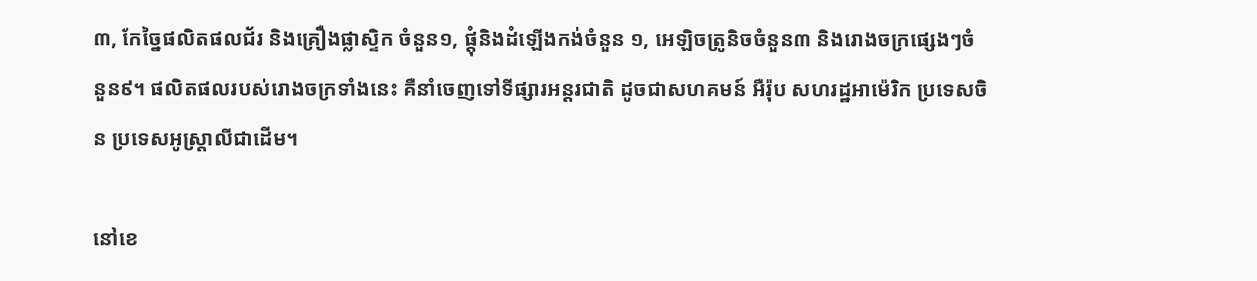៣, កែច្នៃផលិតផលជ័រ និងគ្រឿងផ្លាស្ទិក ចំនួន១, ផ្តុំនិងដំឡើងកង់ចំនួន ១, អេឡិចត្រូនិចចំនួន៣ និងរោងចក្រផ្សេងៗចំនួន៩។ ផលិតផលរបស់រោងចក្រទាំងនេះ គឺនាំចេញទៅទីផ្សារអន្តរជាតិ ដូចជាសហគមន៍ អឺរ៉ុប សហរដ្ឋអាម៉េរិក ប្រទេសចិន ប្រទេសអូស្ត្រាលីជាដើម។

នៅខេ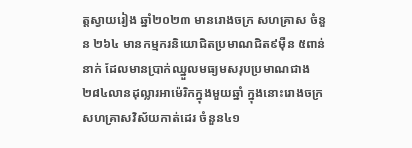ត្តស្វាយរៀង ឆ្នាំ២០២៣ មានរោងចក្រ សហគ្រាស ចំនួន ២៦៤ មានកម្មករនិយោជិតប្រមាណជិត៩ម៉ឺន ៥ពាន់នាក់ ដែលមានប្រាក់ឈ្នួលមធ្យមសរុបប្រមាណជាង ២៨៤លានដុល្លារអាម៉េរិកក្នុងមួយឆ្នាំ ក្នុងនោះរោងចក្រ សហគ្រាសវិស័យកាត់ដេរ ចំនួន៤១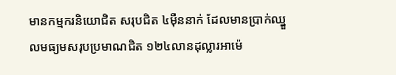មានកម្មករនិយោជិត សរុបជិត ៤ម៉ឺននាក់ ដែលមានប្រាក់ឈ្នួលមធ្យមសរុបប្រមាណជិត ១២៤លានដុល្លារអាម៉េ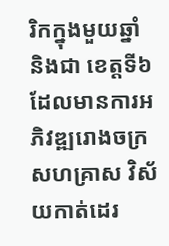រិកក្នុងមួយឆ្នាំ និងជា ខេត្តទី៦ ដែលមានការអភិវឌ្ឍរោងចក្រ សហគ្រាស វិស័យកាត់ដេរ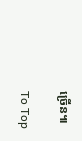ច្រើន៕

To Top